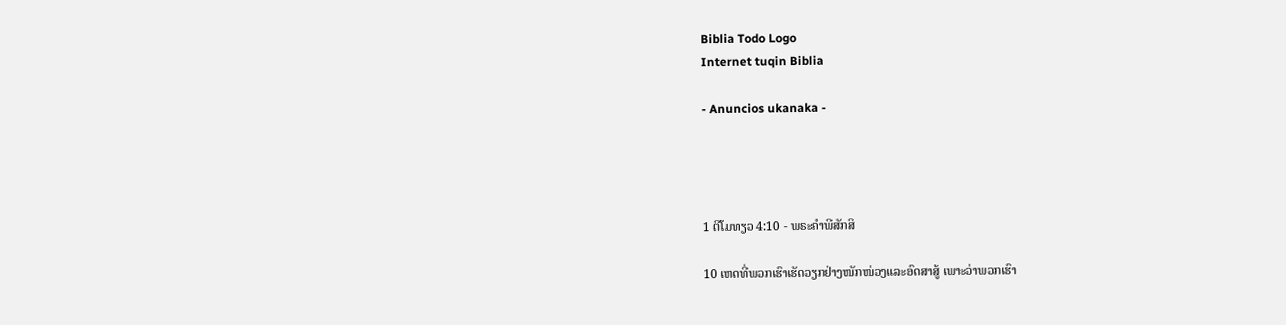Biblia Todo Logo
Internet tuqin Biblia

- Anuncios ukanaka -




1 ຕີໂມທຽວ 4:10 - ພຣະຄຳພີສັກສິ

10 ເຫດທີ່ພວກເຮົາເຮັດວຽກຢ່າງໜັກໜ່ວງແລະອົດສາສູ້ ເພາະວ່າພວກເຮົາ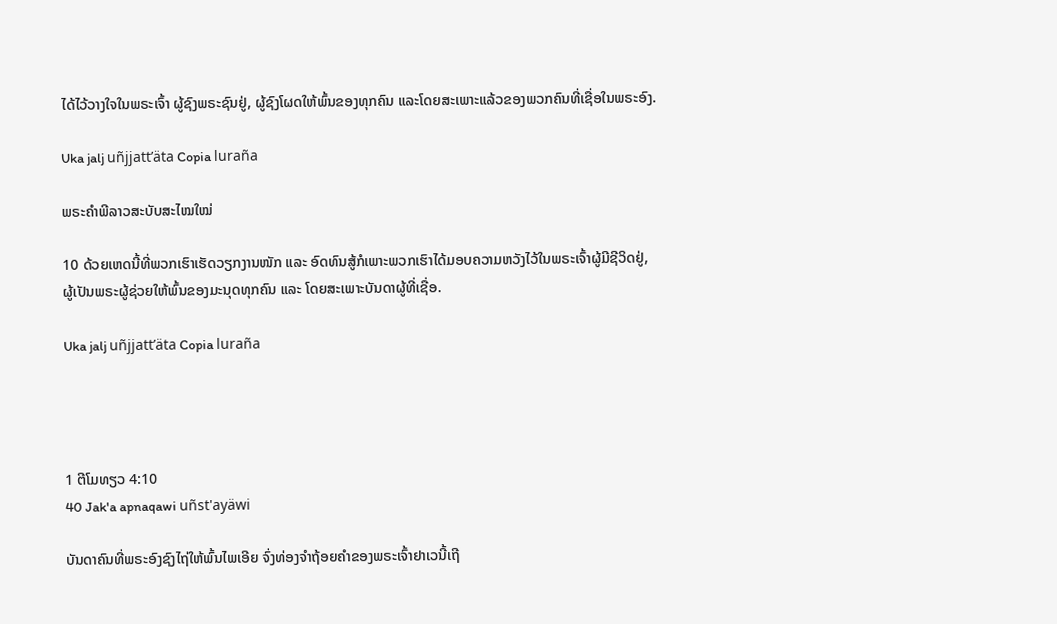ໄດ້ໄວ້ວາງໃຈໃນພຣະເຈົ້າ ຜູ້ຊົງພຣະຊົນຢູ່, ຜູ້ຊົງໂຜດໃຫ້ພົ້ນຂອງທຸກຄົນ ແລະໂດຍສະເພາະແລ້ວຂອງພວກຄົນທີ່ເຊື່ອໃນພຣະອົງ.

Uka jalj uñjjattʼäta Copia luraña

ພຣະຄຳພີລາວສະບັບສະໄໝໃໝ່

10 ດ້ວຍເຫດນີ້ທີ່ພວກເຮົາເຮັດວຽກງານໜັກ ແລະ ອົດທົນສູ້ກໍເພາະພວກເຮົາໄດ້ມອບຄວາມຫວັງໄວ້ໃນພຣະເຈົ້າຜູ້ມີຊີວິດຢູ່, ຜູ້ເປັນພຣະຜູ້ຊ່ວຍໃຫ້ພົ້ນຂອງມະນຸດທຸກຄົນ ແລະ ໂດຍສະເພາະບັນດາຜູ້ທີ່ເຊື່ອ.

Uka jalj uñjjattʼäta Copia luraña




1 ຕີໂມທຽວ 4:10
40 Jak'a apnaqawi uñst'ayäwi

ບັນດາຄົນທີ່ພຣະອົງຊົງໄຖ່ໃຫ້ພົ້ນໄພເອີຍ ຈົ່ງທ່ອງຈຳຖ້ອຍຄຳຂອງພຣະເຈົ້າຢາເວນີ້ເຖີ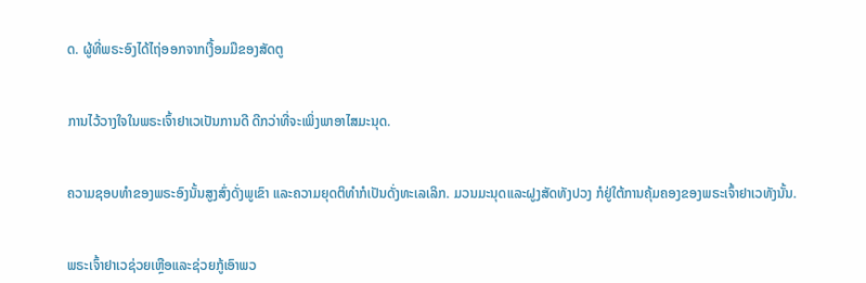ດ. ຜູ້ທີ່ພຣະອົງໄດ້ໄຖ່ອອກຈາກເງື້ອມມືຂອງສັດຕູ


ການໄວ້ວາງໃຈໃນພຣະເຈົ້າຢາເວເປັນການດີ ດີກວ່າທີ່ຈະເພິ່ງພາອາໄສມະນຸດ.


ຄວາມຊອບທຳຂອງພຣະອົງນັ້ນສູງສົ່ງດັ່ງພູເຂົາ ແລະຄວາມຍຸດຕິທຳກໍເປັນດັ່ງທະເລເລິກ. ມວນມະນຸດແລະຝູງສັດທັງປວງ ກໍຢູ່ໃຕ້ການຄຸ້ມຄອງຂອງພຣະເຈົ້າຢາເວທັງນັ້ນ.


ພຣະເຈົ້າຢາເວຊ່ວຍເຫຼືອແລະຊ່ວຍກູ້ເອົາພວ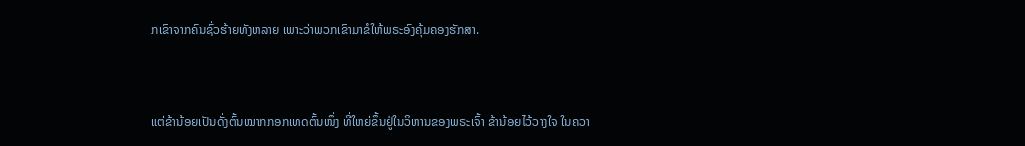ກເຂົາຈາກຄົນຊົ່ວຮ້າຍທັງຫລາຍ ເພາະວ່າພວກເຂົາມາຂໍໃຫ້ພຣະອົງຄຸ້ມຄອງຮັກສາ.


ແຕ່ຂ້ານ້ອຍເປັນດັ່ງຕົ້ນໝາກກອກເທດຕົ້ນໜຶ່ງ ທີ່ໃຫຍ່ຂຶ້ນຢູ່ໃນວິຫານຂອງພຣະເຈົ້າ ຂ້ານ້ອຍໄວ້ວາງໃຈ ໃນຄວາ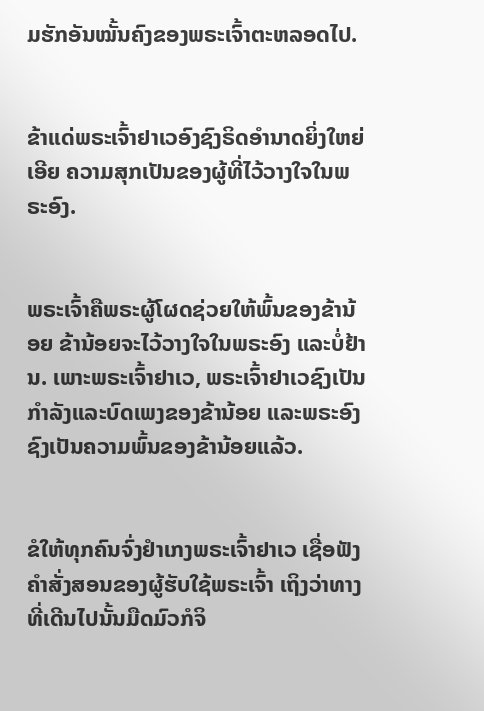ມຮັກອັນໝັ້ນຄົງຂອງພຣະເຈົ້າຕະຫລອດໄປ.


ຂ້າແດ່ພຣະເຈົ້າຢາເວອົງຊົງຣິດອຳນາດຍິ່ງໃຫຍ່ເອີຍ ຄວາມສຸກເປັນຂອງຜູ້ທີ່ໄວ້ວາງໃຈໃນພຣະອົງ.


ພຣະເຈົ້າຄືພຣະຜູ້ໂຜດຊ່ວຍໃຫ້ພົ້ນຂອງຂ້ານ້ອຍ ຂ້ານ້ອຍຈະໄວ້ວາງໃຈໃນພຣະອົງ ແລະບໍ່ຢ້ານ. ເພາະພຣະເຈົ້າຢາເວ, ພຣະເຈົ້າຢາເວຊົງເປັນກຳລັງແລະບົດເພງຂອງຂ້ານ້ອຍ ແລະພຣະອົງຊົງເປັນຄວາມພົ້ນຂອງຂ້ານ້ອຍແລ້ວ.


ຂໍໃຫ້ທຸກຄົນຈົ່ງຢຳເກງພຣະເຈົ້າຢາເວ ເຊື່ອຟັງຄຳສັ່ງສອນຂອງຜູ້ຮັບໃຊ້ພຣະເຈົ້າ ເຖິງວ່າທາງທີ່ເດີນໄປນັ້ນມືດມົວກໍຈິ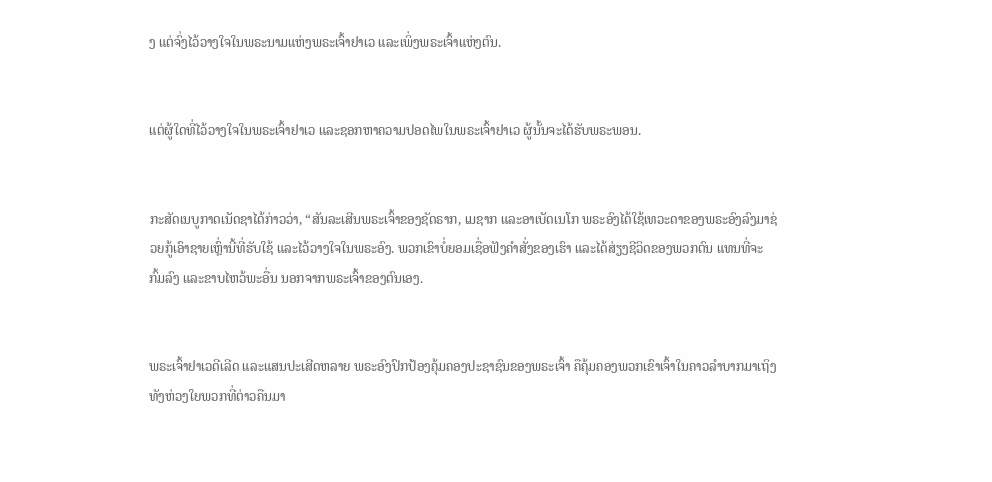ງ ແຕ່ຈົ່ງໄວ້ວາງໃຈໃນພຣະນາມແຫ່ງພຣະເຈົ້າຢາເວ ແລະເພິ່ງພຣະເຈົ້າແຫ່ງຕົນ.


ແຕ່ຜູ້ໃດທີ່ໄວ້ວາງໃຈໃນພຣະເຈົ້າຢາເວ ແລະຊອກຫາຄວາມປອດໄພໃນພຣະເຈົ້າຢາເວ ຜູ້ນັ້ນຈະໄດ້ຮັບພຣະພອນ.


ກະສັດເນບູກາດເນັດຊາໄດ້ກ່າວວ່າ, “ສັນລະເສີນພຣະເຈົ້າຂອງຊັດຣາກ, ເມຊາກ ແລະອາເບັດເນໂກ ພຣະອົງໄດ້ໃຊ້ເທວະດາຂອງພຣະອົງລົງມາຊ່ວຍກູ້ເອົາຊາຍເຫຼົ່ານີ້ທີ່ຮັບໃຊ້ ແລະໄວ້ວາງໃຈໃນພຣະອົງ. ພວກເຂົາບໍ່ຍອມເຊື່ອຟັງຄຳສັ່ງຂອງເຮົາ ແລະໄດ້ສ່ຽງຊີວິດຂອງພວກຕົນ ແທນທີ່ຈະກົ້ມລົງ ແລະຂາບໄຫວ້ພະອື່ນ ນອກຈາກພຣະເຈົ້າຂອງຕົນເອງ.


ພຣະເຈົ້າຢາເວດີເລີດ ແລະແສນປະເສີດຫລາຍ ພຣະອົງປົກປ້ອງຄຸ້ມຄອງປະຊາຊົນຂອງພຣະເຈົ້າ ຄືຄຸ້ມຄອງພວກເຂົາເຈົ້າໃນຄາວລຳບາກມາເຖິງ ທັງຫ່ວງໃຍພວກທີ່ຕ່າວຄືນມາ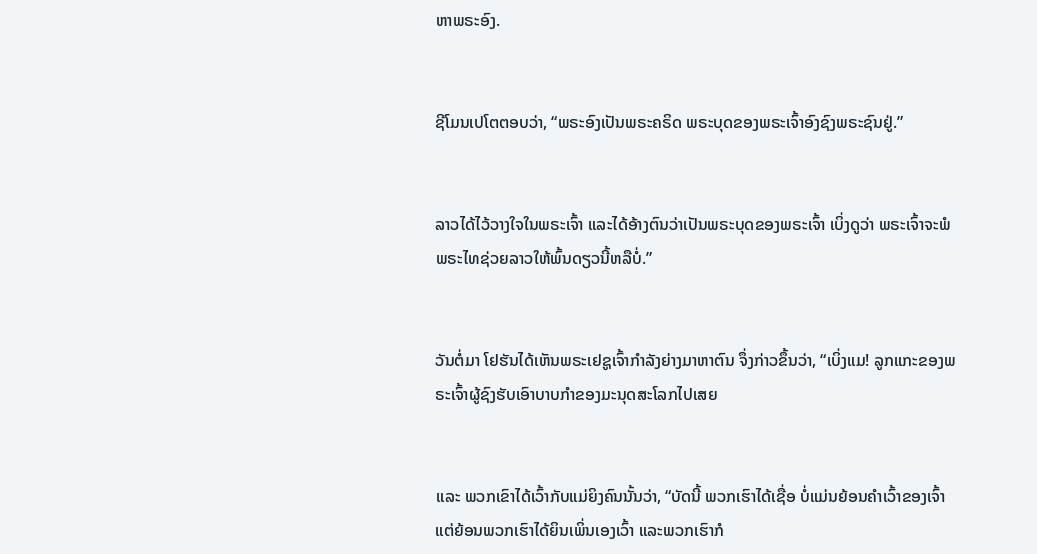ຫາພຣະອົງ.


ຊີໂມນເປໂຕຕອບວ່າ, “ພຣະອົງເປັນພຣະຄຣິດ ພຣະບຸດຂອງພຣະເຈົ້າອົງຊົງພຣະຊົນຢູ່.”


ລາວໄດ້ໄວ້ວາງໃຈໃນພຣະເຈົ້າ ແລະໄດ້ອ້າງຕົນວ່າເປັນພຣະບຸດຂອງພຣະເຈົ້າ ເບິ່ງດູວ່າ ພຣະເຈົ້າຈະພໍພຣະໄທຊ່ວຍລາວໃຫ້ພົ້ນດຽວນີ້ຫລືບໍ່.”


ວັນຕໍ່ມາ ໂຢຮັນໄດ້ເຫັນພຣະເຢຊູເຈົ້າກຳລັງຍ່າງມາຫາຕົນ ຈຶ່ງກ່າວຂຶ້ນວ່າ, “ເບິ່ງແມ! ລູກແກະຂອງພຣະເຈົ້າຜູ້ຊົງຮັບເອົາບາບກຳຂອງມະນຸດສະໂລກໄປເສຍ


ແລະ ພວກເຂົາໄດ້ເວົ້າກັບແມ່ຍິງຄົນນັ້ນວ່າ, “ບັດນີ້ ພວກເຮົາໄດ້ເຊື່ອ ບໍ່ແມ່ນຍ້ອນຄຳເວົ້າຂອງເຈົ້າ ແຕ່ຍ້ອນພວກເຮົາໄດ້ຍິນເພິ່ນເອງເວົ້າ ແລະພວກເຮົາກໍ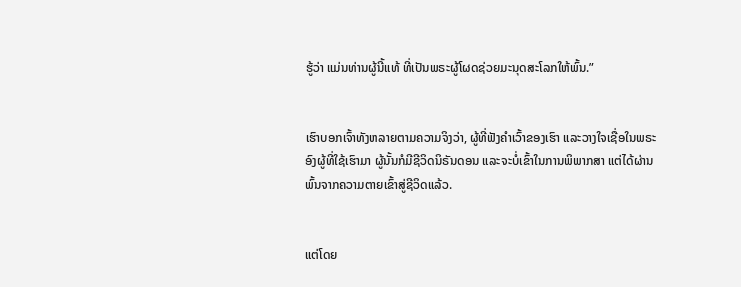ຮູ້ວ່າ ແມ່ນທ່ານຜູ້ນີ້ແທ້ ທີ່ເປັນພຣະຜູ້ໂຜດຊ່ວຍມະນຸດສະໂລກໃຫ້ພົ້ນ.”


ເຮົາບອກເຈົ້າທັງຫລາຍຕາມຄວາມຈິງວ່າ, ຜູ້ທີ່ຟັງຄຳເວົ້າຂອງເຮົາ ແລະວາງໃຈເຊື່ອໃນພຣະອົງຜູ້ທີ່ໃຊ້ເຮົາມາ ຜູ້ນັ້ນກໍມີຊີວິດນິຣັນດອນ ແລະຈະບໍ່ເຂົ້າໃນການພິພາກສາ ແຕ່ໄດ້ຜ່ານພົ້ນຈາກຄວາມຕາຍເຂົ້າສູ່ຊີວິດແລ້ວ.


ແຕ່ໂດຍ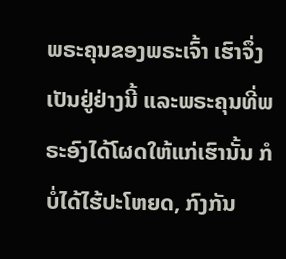ພຣະຄຸນຂອງພຣະເຈົ້າ ເຮົາຈຶ່ງເປັນຢູ່ຢ່າງນີ້ ແລະພຣະຄຸນທີ່ພຣະອົງໄດ້ໂຜດໃຫ້ແກ່ເຮົານັ້ນ ກໍບໍ່ໄດ້ໄຮ້ປະໂຫຍດ, ກົງກັນ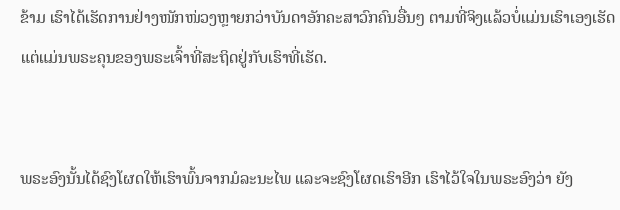ຂ້າມ ເຮົາໄດ້ເຮັດການຢ່າງໜັກໜ່ວງຫຼາຍກວ່າບັນດາອັກຄະສາວົກຄົນອື່ນໆ ຕາມທີ່ຈິງແລ້ວບໍ່ແມ່ນເຮົາເອງເຮັດ ແຕ່ແມ່ນພຣະຄຸນຂອງພຣະເຈົ້າທີ່ສະຖິດຢູ່ກັບເຮົາທີ່ເຮັດ.


ພຣະອົງນັ້ນໄດ້ຊົງໂຜດໃຫ້ເຮົາພົ້ນຈາກມໍລະນະໄພ ແລະຈະຊົງໂຜດເຮົາອີກ ເຮົາໄວ້ໃຈໃນພຣະອົງວ່າ ຍັງ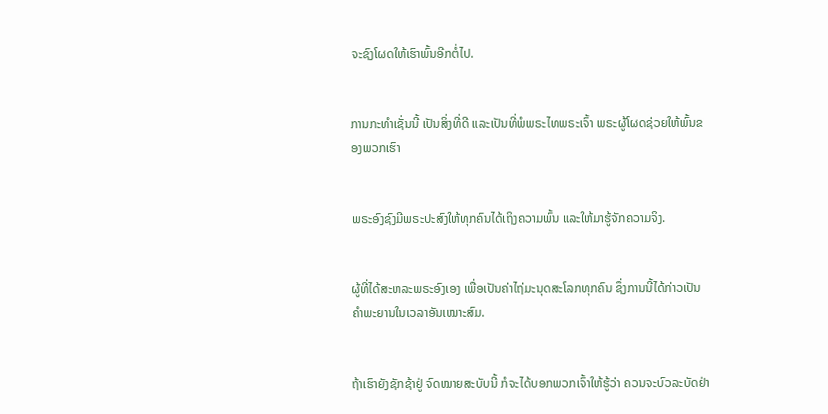ຈະຊົງໂຜດໃຫ້ເຮົາພົ້ນອີກຕໍ່ໄປ.


ການກະທຳເຊັ່ນນີ້ ເປັນສິ່ງທີ່ດີ ແລະເປັນທີ່ພໍພຣະໄທພຣະເຈົ້າ ພຣະຜູ້ໂຜດຊ່ວຍໃຫ້ພົ້ນຂອງພວກເຮົາ


ພຣະອົງຊົງມີພຣະປະສົງໃຫ້ທຸກຄົນໄດ້ເຖິງຄວາມພົ້ນ ແລະໃຫ້ມາຮູ້ຈັກຄວາມຈິງ.


ຜູ້ທີ່ໄດ້ສະຫລະພຣະອົງເອງ ເພື່ອເປັນຄ່າໄຖ່ມະນຸດສະໂລກທຸກຄົນ ຊຶ່ງການນີ້ໄດ້ກ່າວເປັນຄຳພະຍານໃນເວລາອັນເໝາະສົມ.


ຖ້າເຮົາຍັງຊັກຊ້າຢູ່ ຈົດໝາຍສະບັບນີ້ ກໍຈະໄດ້ບອກພວກເຈົ້າໃຫ້ຮູ້ວ່າ ຄວນຈະບົວລະບັດຢ່າ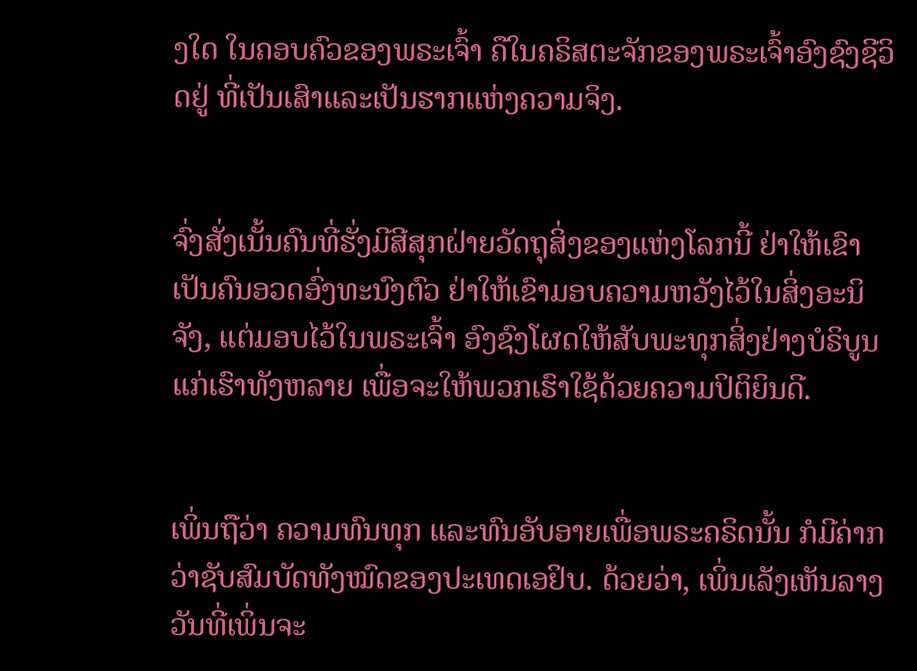ງໃດ ໃນຄອບຄົວຂອງພຣະເຈົ້າ ຄືໃນຄຣິສຕະຈັກຂອງພຣະເຈົ້າອົງຊົງຊີວິດຢູ່ ທີ່ເປັນເສົາແລະເປັນຮາກແຫ່ງຄວາມຈິງ.


ຈົ່ງສັ່ງເນັ້ນຄົນທີ່ຮັ່ງມີສີສຸກຝ່າຍວັດຖຸສິ່ງຂອງແຫ່ງໂລກນີ້ ຢ່າໃຫ້ເຂົາເປັນຄົນອວດອົ່ງທະນົງຕົວ ຢ່າໃຫ້ເຂົາມອບຄວາມຫວັງໄວ້ໃນສິ່ງອະນິຈັງ, ແຕ່ມອບໄວ້ໃນພຣະເຈົ້າ ອົງຊົງໂຜດໃຫ້ສັບພະທຸກສິ່ງຢ່າງບໍຣິບູນແກ່ເຮົາທັງຫລາຍ ເພື່ອຈະໃຫ້ພວກເຮົາໃຊ້ດ້ວຍຄວາມປິຕິຍິນດີ.


ເພິ່ນຖືວ່າ ຄວາມທົນທຸກ ແລະທົນອັບອາຍເພື່ອພຣະຄຣິດນັ້ນ ກໍມີຄ່າກວ່າຊັບສົມບັດທັງໝົດຂອງປະເທດເອຢິບ. ດ້ວຍວ່າ, ເພິ່ນເລັງເຫັນລາງວັນທີ່ເພິ່ນຈະ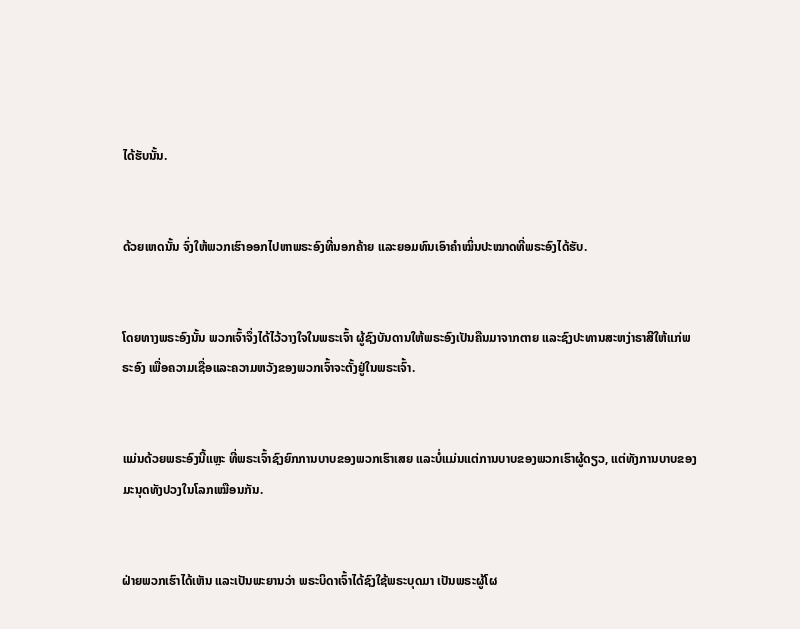ໄດ້ຮັບນັ້ນ.


ດ້ວຍເຫດນັ້ນ ຈົ່ງໃຫ້ພວກເຮົາອອກໄປຫາພຣະອົງທີ່ນອກຄ້າຍ ແລະຍອມທົນເອົາຄຳໝິ່ນປະໝາດທີ່ພຣະອົງໄດ້ຮັບ.


ໂດຍທາງພຣະອົງນັ້ນ ພວກເຈົ້າຈຶ່ງໄດ້ໄວ້ວາງໃຈໃນພຣະເຈົ້າ ຜູ້ຊົງບັນດານໃຫ້ພຣະອົງເປັນຄືນມາຈາກຕາຍ ແລະຊົງປະທານສະຫງ່າຣາສີໃຫ້ແກ່ພຣະອົງ ເພື່ອຄວາມເຊື່ອແລະຄວາມຫວັງຂອງພວກເຈົ້າຈະຕັ້ງຢູ່ໃນພຣະເຈົ້າ.


ແມ່ນດ້ວຍພຣະອົງນີ້ແຫຼະ ທີ່ພຣະເຈົ້າຊົງຍົກການບາບຂອງພວກເຮົາເສຍ ແລະບໍ່ແມ່ນແຕ່ການບາບຂອງພວກເຮົາຜູ້ດຽວ, ແຕ່ທັງການບາບຂອງມະນຸດທັງປວງໃນໂລກເໝືອນກັນ.


ຝ່າຍພວກເຮົາໄດ້ເຫັນ ແລະເປັນພະຍານວ່າ ພຣະບິດາເຈົ້າໄດ້ຊົງໃຊ້ພຣະບຸດມາ ເປັນພຣະຜູ້ໂຜ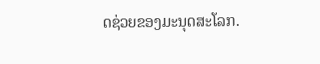ດຊ່ວຍຂອງມະນຸດສະໂລກ.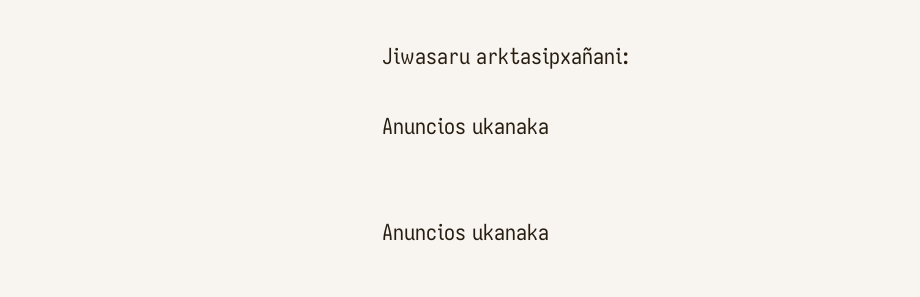Jiwasaru arktasipxañani:

Anuncios ukanaka


Anuncios ukanaka